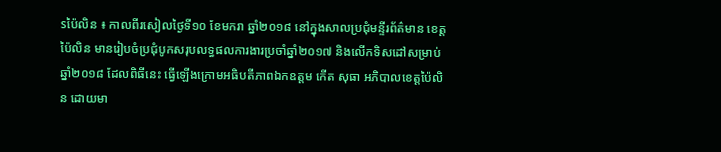sប៉ៃលិន ៖ កាលពីរសៀលថ្ងៃទី១០ ខែមករា ឆ្នាំ២០១៨ នៅក្នុងសាលប្រជុំមន្ទីរព័ត៌មាន ខេត្តប៉ៃលិន មានរៀបចំប្រជុំបូកសរុបលទ្ធផលការងារប្រចាំឆ្នាំ២០១៧ និងលើកទិសដៅសម្រាប់ឆ្នាំ២០១៨ ដែលពិធីនេះ ធ្វើឡើងក្រោមអធិបតីភាពឯកឧត្តម កើត សុធា អភិបាលខេត្តប៉ៃលិន ដោយមា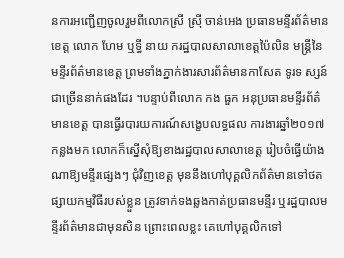នការអញ្ជើញចូលរួមពីលោកស្រី ស្រ៊ី ចាន់អេង ប្រធានមន្ទីរព័ត៌មានខេត្ត លោក ហែម ឬទ្ធី នាយ ករដ្ឋបាលសាលាខេត្តប៉ៃលិន មន្ត្រីនៃមន្ទីរព័ត៌មានខេត្ត ព្រមទាំងភ្នាក់ងារសារព័ត៌មានកាសែត ទូរទ ស្សន៍ជាច្រើននាក់ផងដែរ ។បន្ទាប់ពីលោក កង ធួក អនុប្រធានមន្ទីរព័ត៌មានខេត្ត បានធ្វើរបារយការណ៍សង្ខេបលទ្ធផល ការងារឆ្នាំ២០១៧ កន្លងមក លោកក៏ស្នើសុំឱ្យខាងរដ្ឋបាលសាលាខេត្ត រៀបចំធ្វើយ៉ាងណាឱ្យមន្ទីរផ្សេងៗ ជុំវិញខេត្ត មុននឹងហៅបុគ្គលិកព័ត៌មានទៅថតផ្សាយកម្មវិធីរបស់ខ្លួន ត្រូវទាក់ទងឆ្លងកាត់ប្រធានមន្ទីរ ឬរដ្ឋបាលមន្ទីរព័ត៌មានជាមុនសិន ព្រោះពេលខ្លះ គេហៅបុគ្គលិកទៅ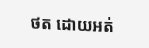ថត ដោយអត់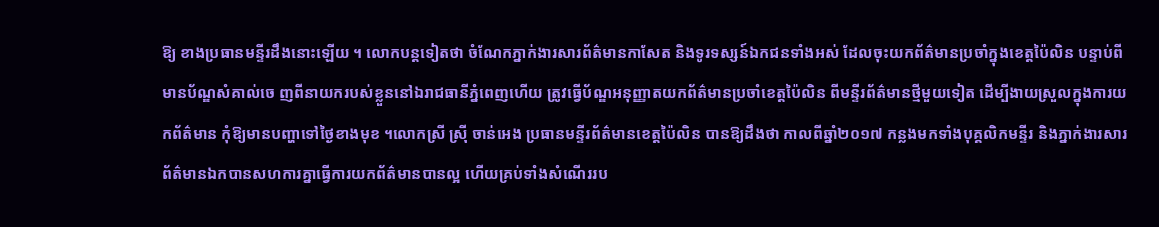ឱ្យ ខាងប្រធានមន្ទីរដឹងនោះឡើយ ។ លោកបន្តទៀតថា ចំណែកភ្នាក់ងារសារព័ត៌មានកាសែត និងទូរទស្សន៍ឯកជនទាំងអស់ ដែលចុះយកព័ត៌មានប្រចាំក្នុងខេត្តប៉ៃលិន បន្ទាប់ពីមានប័ណ្ឌសំគាល់ចេ ញពីនាយករបស់ខ្លួននៅឯរាជធានីភ្នំពេញហើយ ត្រូវធ្វើប័ណ្ឌអនុញ្ញាតយកព័ត៌មានប្រចាំខេត្តប៉ៃលិន ពីមន្ទីរព័ត៌មានថ្មីមួយទៀត ដើម្បីងាយស្រួលក្នុងការយកព័ត៌មាន កុំឱ្យមានបញ្ហាទៅថ្ងៃខាងមុខ ។លោកស្រី ស្រ៊ី ចាន់អេង ប្រធានមន្ទីរព័ត៌មានខេត្តប៉ៃលិន បានឱ្យដឹងថា កាលពីឆ្នាំ២០១៧ កន្លងមកទាំងបុគ្គលិកមន្ទីរ និងភ្នាក់ងារសារព័ត៌មានឯកបានសហការគ្នាធ្វើការយកព័ត៌មានបានល្អ ហើយគ្រប់ទាំងសំណើររប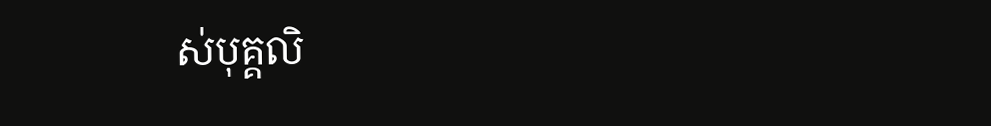ស់បុគ្គលិ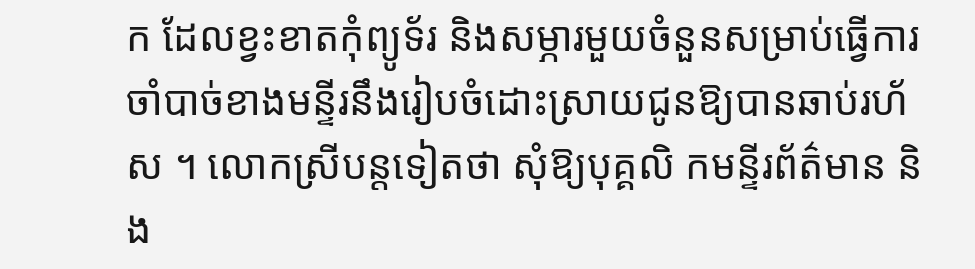ក ដែលខ្វះខាតកុំព្យូទ័រ និងសម្ភារមួយចំនួនសម្រាប់ធ្វើការចាំបាច់ខាងមន្ទីរនឹងរៀបចំដោះស្រាយជូនឱ្យបានឆាប់រហ័ស ។ លោកស្រីបន្តទៀតថា សុំឱ្យបុគ្គលិ កមន្ទីរព័ត៌មាន និង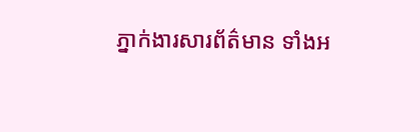ភ្នាក់ងារសារព័ត៌មាន ទាំងអ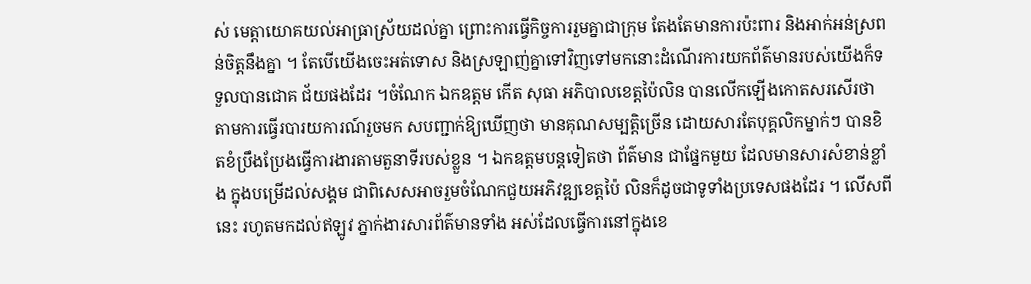ស់ មេត្តាយោគយល់អាធ្រាស្រ័យដល់គ្នា ព្រោះការធ្វើកិច្ចការរួមគ្នាជាក្រុម តែងតែមានការប៉ះពារ និងអាក់អន់ស្រពន់ចិត្តនឹងគ្នា ។ តែបើយើងចេះអត់ទោស និងស្រឡាញ់គ្នាទៅវិញទៅមកនោះដំណើរការយកព័ត៌មានរបស់យើងក៏ទទួលបានជោគ ជ័យផងដែរ ។ចំណែក ឯកឧត្តម កើត សុធា អភិបាលខេត្តប៉ៃលិន បានលើកឡើងកោតសរសើរថា តាមការធ្វើរបារយការណ៍រួចមក សបញ្ជាក់ឱ្យឃើញថា មានគុណសម្បត្តិច្រើន ដោយសារតែបុគ្គលិកម្នាក់ៗ បានខិតខំប្រឹងប្រែងធ្វើការងារតាមតួនាទីរបស់ខ្លួន ។ ឯកឧត្តមបន្តទៀតថា ព័ត៌មាន ជាផ្នែកមួយ ដែលមានសារសំខាន់ខ្លាំង ក្នុងបម្រើដល់សង្គម ជាពិសេសអាចរួមចំណែកជួយអភិវឌ្ឍខេត្តប៉ៃ លិនក៏ដូចជាទូទាំងប្រទេសផងដែរ ។ លើសពីនេះ រហូតមកដល់ឥឡូវ ភ្នាក់ងារសារព័ត៌មានទាំង អស់ដែលធ្វើការនៅក្នុងខេ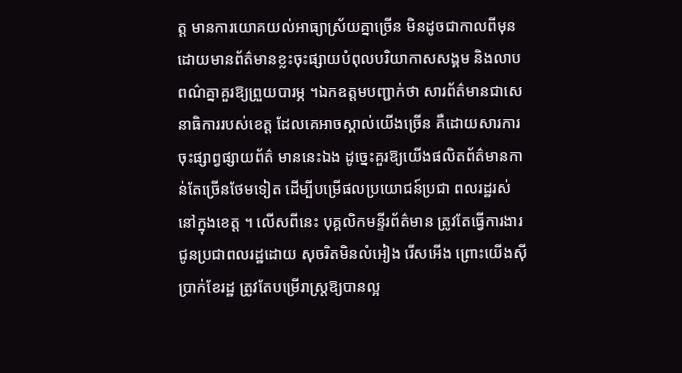ត្ត មានការយោគយល់អាធ្យាស្រ័យគ្នាច្រើន មិនដូចជាកាលពីមុន ដោយមានព័ត៌មានខ្លះចុះផ្សាយបំពុលបរិយាកាសសង្គម និងលាបពណ៌គ្នាគួរឱ្យព្រួយបារម្ភ ។ឯកឧត្តមបញ្ជាក់ថា សារព័ត៌មានជាសេនាធិការរបស់ខេត្ត ដែលគេអាចស្គាល់យើងច្រើន គឺដោយសារការចុះផ្សាព្វផ្សាយព័ត៌ មាននេះឯង ដូច្នេះគួរឱ្យយើងផលិតព័ត៌មានកាន់តែច្រើនថែមទៀត ដើម្បីបម្រើផលប្រយោជន៍ប្រជា ពលរដ្ឋរស់នៅក្នុងខេត្ត ។ លើសពីនេះ បុគ្គលិកមន្ទីរព័ត៌មាន ត្រូវតែធ្វើការងារជូនប្រជាពលរដ្ឋដោយ សុចរិតមិនលំអៀង រើសអើង ព្រោះយើងស៊ីប្រាក់ខែរដ្ឋ ត្រូវតែបម្រើរាស្ត្រឱ្យបានល្អ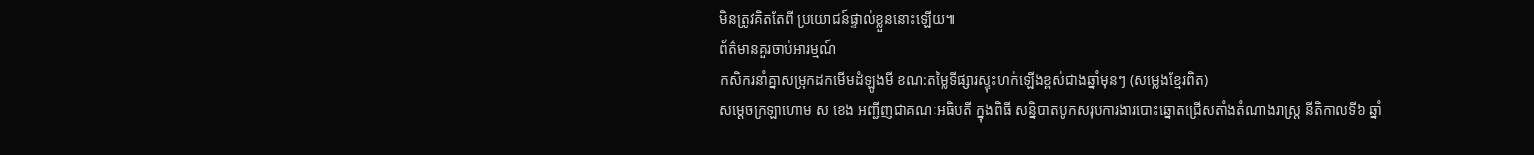មិនត្រូវគិតតែពី ប្រយោជន៍ផ្ទាល់ខ្លួននោះឡើយ៕
ព័ត៌មានគួរចាប់អារម្មណ៍
កសិករនាំគ្នាសម្រុកដកមើមដំឡូងមី ខណ:តម្លៃទីផ្សារស្ទុះហក់ឡើងខ្ពស់ជាងឆ្នាំមុនៗ (សម្លេងខ្មែរពិត)
សម្តេចក្រឡាហោម ស ខេង អញ្ជីញជាគណៈអធិបតី ក្នុងពិធី សន្និបាតបូកសរុបការងារបោះឆ្នោតជ្រើសតាំងតំណាងរាស្ត្រ នីតិកាលទី៦ ឆ្នាំ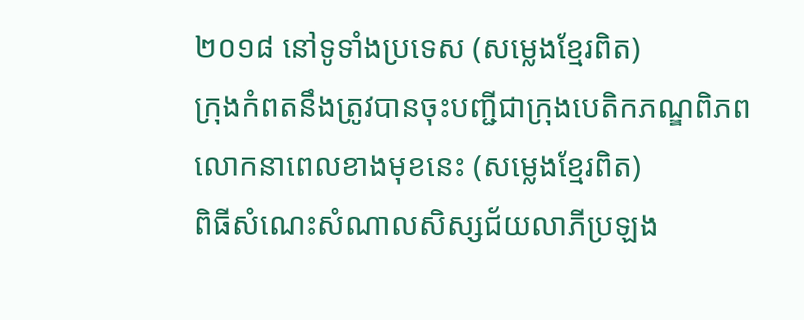២០១៨ នៅទូទាំងប្រទេស (សម្លេងខ្មែរពិត)
ក្រុងកំពតនឹងត្រូវបានចុះបញ្ជីជាក្រុងបេតិកភណ្ឌពិភពលោកនាពេលខាងមុខនេះ (សម្លេងខ្មែរពិត)
ពិធីសំណេះសំណាលសិស្សជ័យលាភីប្រឡង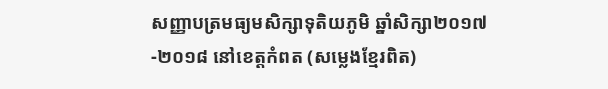សញ្ញាបត្រមធ្យមសិក្សាទុតិយភូមិ ឆ្នាំសិក្សា២០១៧-២០១៨ នៅខេត្តកំពត (សម្លេងខ្មែរពិត)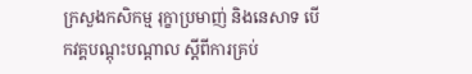ក្រសួងកសិកម្ម រុក្ខាប្រមាញ់ និងនេសាទ បើកវគ្គបណ្តុះបណ្តាល ស្តីពីការគ្រប់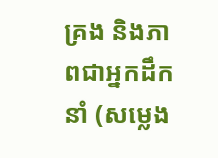គ្រង និងភាពជាអ្នកដឹកនាំ (សម្លេង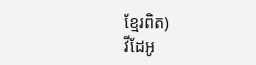ខ្មែរពិត)
វីដែអូ